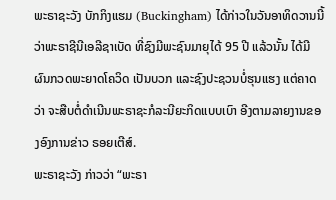ພະຣາຊະວັງ ບັກກິງແຮມ (Buckingham) ໄດ້ກ່າວໃນວັນອາທິດວານນີ້ ວ່າພະຣາຊີນີເອລີຊາເບັດ ທີ່ຊົງມີພະຊົນມາຍຸໄດ້ 95 ປີ ແລ້ວນັ້ນ ໄດ້ມີຜົນກວດພະຍາດໂຄວິດ ເປັນບວກ ແລະຊົງປະຊວນບໍ່ຮຸນແຮງ ແຕ່ຄາດວ່າ ຈະສືບຕໍ່ດຳເນີນພະຣາຊະກໍລະນີຍະກິດແບບເບົາ ອີງຕາມລາຍງານຂອງອົງການຂ່າວ ຣອຍເຕີສ໌.
ພະຣາຊະວັງ ກ່າວວ່າ “ພະຣາ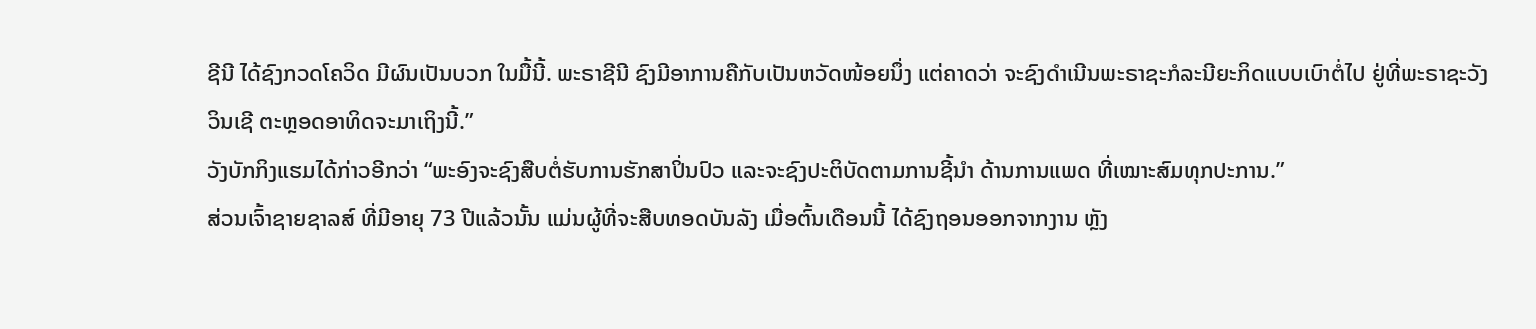ຊີນີ ໄດ້ຊົງກວດໂຄວິດ ມີຜົນເປັນບວກ ໃນມື້ນີ້. ພະຣາຊີນີ ຊົງມີອາການຄືກັບເປັນຫວັດໜ້ອຍນຶ່ງ ແຕ່ຄາດວ່າ ຈະຊົງດຳເນີນພະຣາຊະກໍລະນີຍະກິດແບບເບົາຕໍ່ໄປ ຢູ່ທີ່ພະຣາຊະວັງວິນເຊີ ຕະຫຼອດອາທິດຈະມາເຖິງນີ້.”
ວັງບັກກິງແຮມໄດ້ກ່າວອີກວ່າ “ພະອົງຈະຊົງສືບຕໍ່ຮັບການຮັກສາປິ່ນປົວ ແລະຈະຊົງປະຕິບັດຕາມການຊີ້ນຳ ດ້ານການແພດ ທີ່ເໝາະສົມທຸກປະການ.”
ສ່ວນເຈົ້າຊາຍຊາລສ໌ ທີ່ມີອາຍຸ 73 ປີແລ້ວນັ້ນ ແມ່ນຜູ້ທີ່ຈະສືບທອດບັນລັງ ເມື່ອຕົ້ນເດືອນນີ້ ໄດ້ຊົງຖອນອອກຈາກງານ ຫຼັງ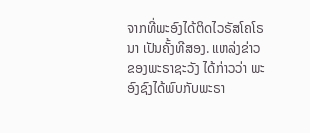ຈາກທີ່ພະອົງໄດ້ຕິດໄວຣັສໂຄໂຣນາ ເປັນຄັ້ງທີສອງ. ແຫລ່ງຂ່າວຂອງພະຣາຊະວັງ ໄດ້ກ່າວວ່າ ພະອົງຊົງໄດ້ພົບກັບພະຣາ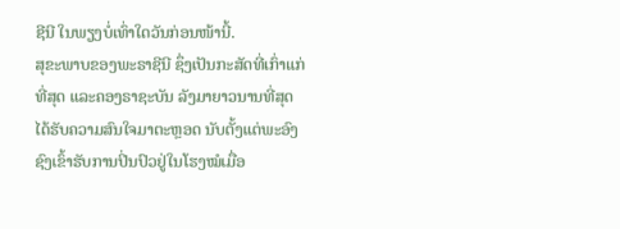ຊີນີ ໃນພຽງບໍ່ເທົ່າໃດວັນກ່ອນໜ້ານີ້.
ສຸຂະພາບຂອງພະຣາຊີນີ ຊຶ່ງເປັນກະສັດທີ່ເກົ່າແກ່ທີ່ສຸດ ແລະຄອງຣາຊະບັນ ລັງມາຍາວນານທີ່ສຸດ ໄດ້ຮັບຄວາມສົນໃຈມາຕະຫຼອດ ນັບຕັ້ງແຕ່ພະອົງຊົງເຂົ້າຮັບການປິ່ນປົວຢູ່ໃນໂຮງໝໍເມື່ອ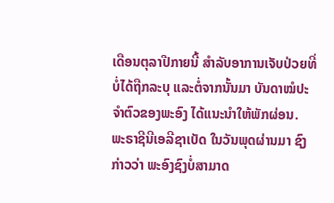ເດືອນຕຸລາປີກາຍນີ້ ສຳລັບອາການເຈັບປ່ວຍທີ່ບໍ່ໄດ້ຖືກລະບຸ ແລະຕໍ່ຈາກນັ້ນມາ ບັນດາໝໍປະຈຳຕົວຂອງພະອົງ ໄດ້ແນະນຳໃຫ້ພັກຜ່ອນ.
ພະຣາຊີນີເອລີຊາເບັດ ໃນວັນພຸດຜ່ານມາ ຊົງກ່າວວ່າ ພະອົງຊົງບໍ່ສາມາດ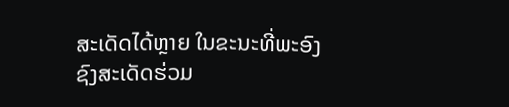ສະເດັດໄດ້ຫຼາຍ ໃນຂະນະທີ່ພະອົງຊົງສະເດັດຮ່ວມ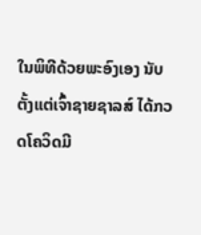ໃນພິທີດ້ວຍພະອົງເອງ ນັບຕັ້ງແຕ່ເຈົ້າຊາຍຊາລສ໌ ໄດ້ກວດໂຄວິດມີ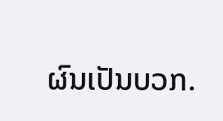ຜົນເປັນບວກ.